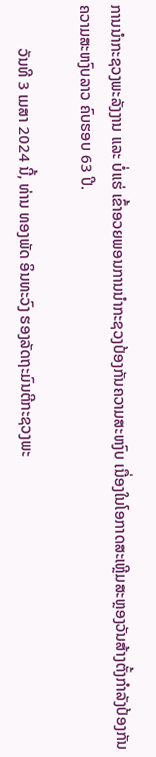ການນຳກະຊວງພະລັງງານ ແລະ ບໍ່ແຮ່ ເຂົ້າອວຍພອນການນຳກະຊວງປ້ອງກັນຄວາມສະຫງົບ ເນື່ອງໃນໂອກາດສະເຫຼີມສະຫຼອງວັນສ້າງຕັ້ງກຳລັງປ້ອງກັນຄວາມສະຫງົບລາວ ຄົບຮອບ 63 ປີ.

           ວັນທີ 3 ເມສາ 2024 ນີ້, ທ່ານ ທອງພັດ ອິນທະວົງ ຮອງລັດຖະມົນຕີກະຊວງພະ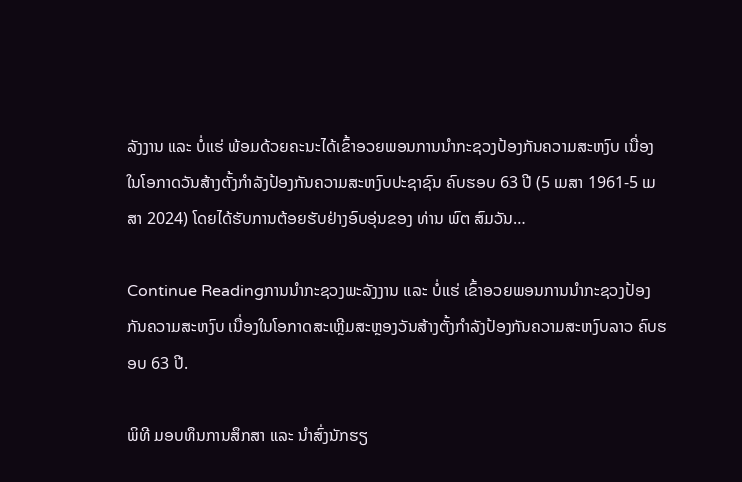ລັງງານ ແລະ ບໍ່ແຮ່ ພ້ອມດ້ວຍຄະນະໄດ້ເຂົ້າອວຍພອນການນຳກະຊວງປ້ອງກັນຄວາມສະຫງົບ ເນື່ອງໃນໂອກາດວັນສ້າງຕັ້ງກໍາລັງປ້ອງກັນຄວາມສະຫງົບປະຊາຊົນ ຄົບຮອບ 63 ປີ (5 ເມສາ 1961-5 ເມສາ 2024) ໂດຍໄດ້ຮັບການຕ້ອຍຮັບຢ່າງອົບອຸ່ນຂອງ ທ່ານ ພົຕ ສົມວັນ…

Continue Readingການນຳກະຊວງພະລັງງານ ແລະ ບໍ່ແຮ່ ເຂົ້າອວຍພອນການນຳກະຊວງປ້ອງກັນຄວາມສະຫງົບ ເນື່ອງໃນໂອກາດສະເຫຼີມສະຫຼອງວັນສ້າງຕັ້ງກຳລັງປ້ອງກັນຄວາມສະຫງົບລາວ ຄົບຮອບ 63 ປີ.

ພິທີ ມອບທຶນການສຶກສາ ແລະ ນໍາສົ່ງນັກຮຽ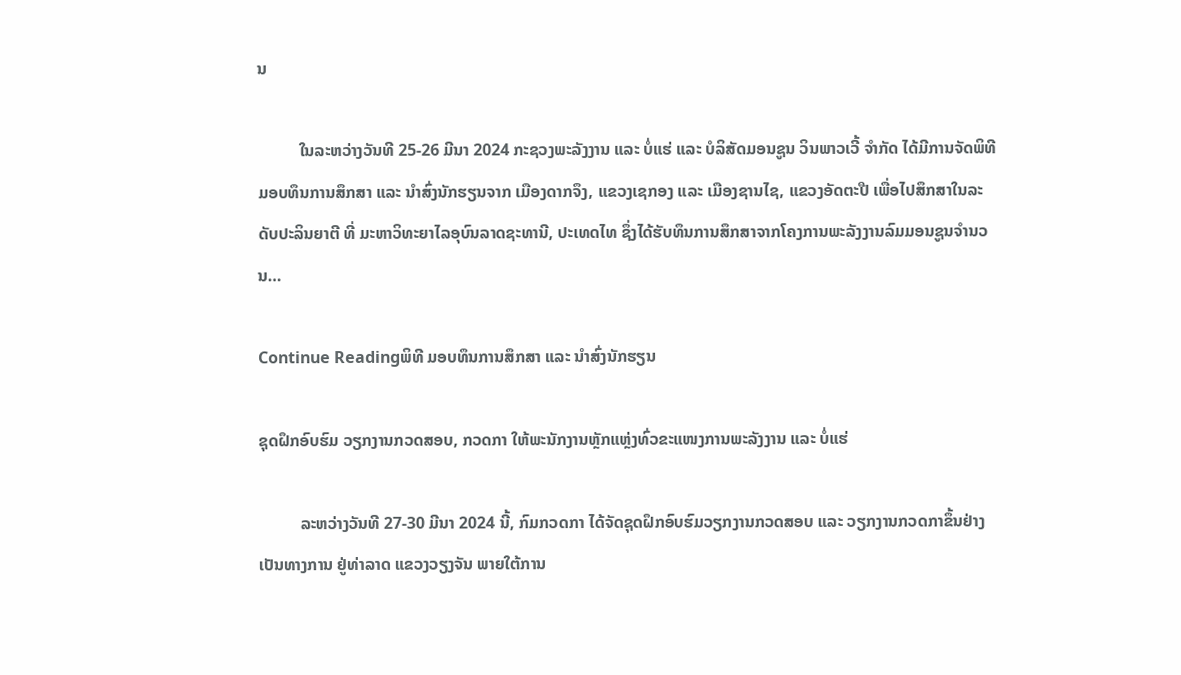ນ

          ໃນລະຫວ່າງວັນທີ 25-26 ມີນາ 2024 ກະຊວງພະລັງງານ ແລະ ບໍ່ແຮ່ ແລະ ບໍລິສັດມອນຊູນ ວິນພາວເວີ້ ຈໍາກັດ ໄດ້ມີການຈັດພິທີ ມອບທຶນການສຶກສາ ແລະ ນໍາສົ່ງນັກຮຽນຈາກ ເມືອງດາກຈຶງ, ແຂວງເຊກອງ ແລະ ເມືອງຊານໄຊ, ແຂວງອັດຕະປື ເພື່ອໄປສຶກສາໃນລະດັບປະລິນຍາຕີ ທີ່ ມະຫາວິທະຍາໄລອຸບົນລາດຊະທານີ, ປະເທດໄທ ຊຶ່ງໄດ້ຮັບທຶນການສຶກສາຈາກໂຄງການພະລັງງານລົມມອນຊູນຈໍານວນ…

Continue Readingພິທີ ມອບທຶນການສຶກສາ ແລະ ນໍາສົ່ງນັກຮຽນ

ຊຸດຝຶກອົບຮົມ ວຽກງານກວດສອບ, ກວດກາ ໃຫ້ພະນັກງານຫຼັກແຫຼ່ງທົ່ວຂະແໜງການພະລັງງານ ແລະ ບໍ່ແຮ່

          ລະຫວ່າງວັນທີ 27-30 ມີນາ 2024 ນີ້, ກົມກວດກາ ໄດ້ຈັດຊຸດຝຶກອົບຮົມວຽກງານກວດສອບ ແລະ ວຽກງານກວດກາຂຶ້ນຢ່າງເປັນທາງການ ຢູ່ທ່າລາດ ແຂວງວຽງຈັນ ພາຍໃຕ້ການ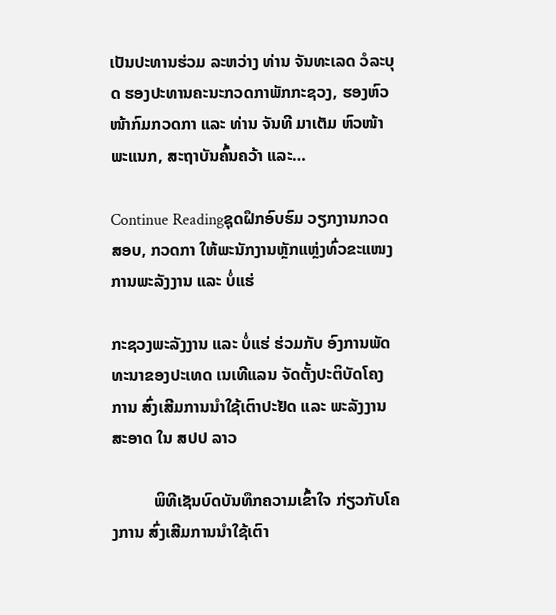ເປັນປະທານຮ່ວມ ລະຫວ່າງ ທ່ານ ຈັນທະເລດ ວໍລະບຸດ ຮອງປະທານຄະນະກວດກາພັກກະຊວງ, ຮອງຫົວໜ້າກົມກວດກາ ແລະ ທ່ານ ຈັນທີ ມາເຕັມ ຫົວໜ້າພະແນກ, ສະຖາບັນຄົ້ນຄວ້າ ແລະ…

Continue Readingຊຸດຝຶກອົບຮົມ ວຽກງານກວດສອບ, ກວດກາ ໃຫ້ພະນັກງານຫຼັກແຫຼ່ງທົ່ວຂະແໜງການພະລັງງານ ແລະ ບໍ່ແຮ່

ກະຊວງພະລັງງານ ແລະ ບໍ່ແຮ່ ຮ່ວມກັບ ອົງການພັດທະນາຂອງປະເທດ ເນເທີແລນ ຈັດຕັ້ງປະຕິບັດໂຄງການ ສົ່ງເສີມການນໍາໃຊ້ເຕົາປະຢັດ ແລະ ພະລັງງານສະອາດ ໃນ ສປປ ລາວ

          ພິທີເຊັນບົດບັນທຶກຄວາມເຂົ້າໃຈ ກ່ຽວກັບໂຄງການ ສົ່ງເສີມການນໍາໃຊ້ເຕົາ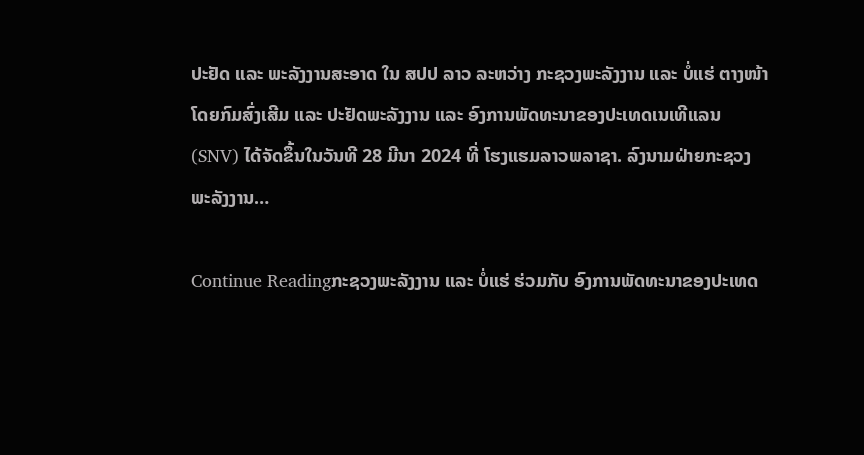ປະຢັດ ແລະ ພະລັງງານສະອາດ ໃນ ສປປ ລາວ ລະຫວ່າງ ກະຊວງພະລັງງານ ແລະ ບໍ່ແຮ່ ຕາງໜ້າໂດຍກົມສົ່ງເສີມ ແລະ ປະຢັດພະລັງງານ ແລະ ອົງການພັດທະນາຂອງປະເທດເນເທີແລນ (SNV) ໄດ້ຈັດຂຶ້ນໃນວັນທີ 28 ມີນາ 2024 ທີ່ ໂຮງແຮມລາວພລາຊາ. ລົງນາມຝ່າຍກະຊວງພະລັງງານ…

Continue Readingກະຊວງພະລັງງານ ແລະ ບໍ່ແຮ່ ຮ່ວມກັບ ອົງການພັດທະນາຂອງປະເທດ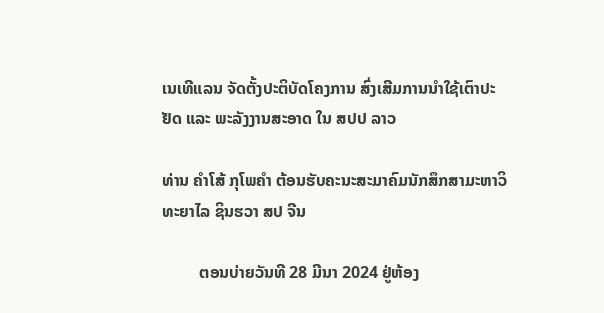ເນເທີແລນ ຈັດຕັ້ງປະຕິບັດໂຄງການ ສົ່ງເສີມການນໍາໃຊ້ເຕົາປະຢັດ ແລະ ພະລັງງານສະອາດ ໃນ ສປປ ລາວ

ທ່ານ ຄຳໂສ້ ກຸໂພຄຳ ຕ້ອນຮັບຄະນະສະມາຄົມນັກສຶກສາມະຫາວິທະຍາໄລ ຊິນຮວາ ສປ ຈີນ

         ຕອນບ່າຍວັນທີ 28 ມີນາ 2024 ຢູ່ຫ້ອງ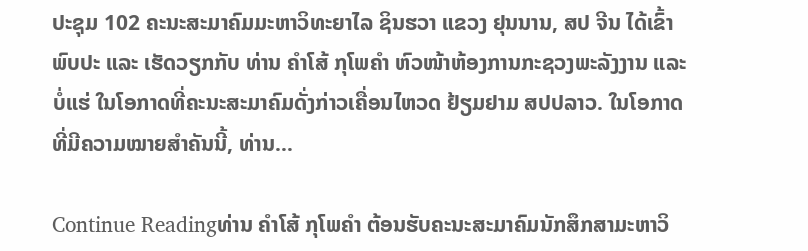ປະຊຸມ 102 ຄະນະສະມາຄົມມະຫາວິທະຍາໄລ ຊິນຮວາ ແຂວງ ຢຸນນານ, ສປ ຈີນ ໄດ້ເຂົ້າພົບປະ ແລະ ເຮັດວຽກກັບ ທ່ານ ຄຳໂສ້ ກຸໂພຄຳ ຫົວໜ້າຫ້ອງການກະຊວງພະລັງງານ ແລະ ບໍ່ແຮ່ ໃນໂອກາດທີ່ຄະນະສະມາຄົມດັ່ງກ່າວເຄື່ອນໄຫວດ ຢ້ຽມຢາມ ສປປລາວ. ໃນໂອກາດທີ່ມີຄວາມໝາຍສຳຄັນນີ້, ທ່ານ…

Continue Readingທ່ານ ຄຳໂສ້ ກຸໂພຄຳ ຕ້ອນຮັບຄະນະສະມາຄົມນັກສຶກສາມະຫາວິ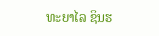ທະຍາໄລ ຊິນຮ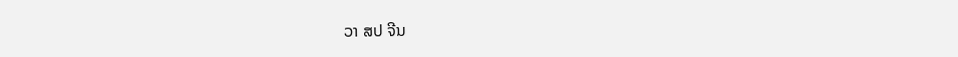ວາ ສປ ຈີນ